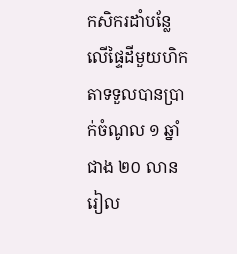កសិករដាំបន្លែលើផ្ទៃដីមួយហិកតាទទួលបានប្រាក់ចំណូល ១ ឆ្នាំ ជាង ២០ លាន រៀល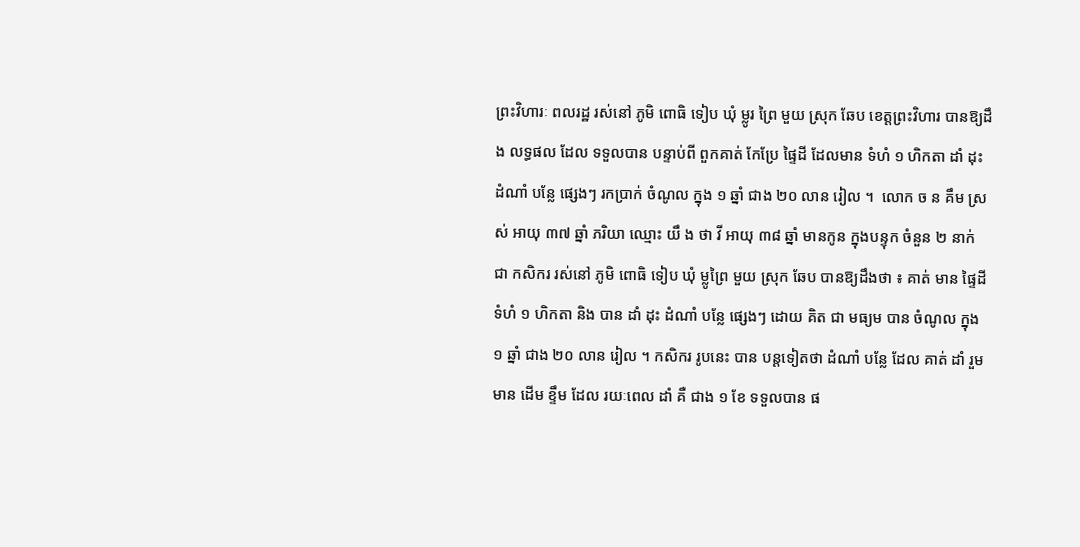ព្រះវិហារៈ ពលរដ្ឋ រស់នៅ ភូមិ ពោធិ ទៀប ឃុំ ម្លូរ ព្រៃ មួយ ស្រុក ឆែប ខេត្តព្រះវិហារ បានឱ្យដឹង លទ្ធផល ដែល ទទួលបាន បន្ទាប់ពី ពួកគាត់ កែប្រែ ផ្ទៃដី ដែលមាន ទំហំ ១ ហិកតា ដាំ ដុះ ដំណាំ បន្លែ ផ្សេងៗ រកប្រាក់ ចំណូល ក្នុង ១ ឆ្នាំ ជាង ២០ លាន រៀល ។  លោក ច ន គឹម ស្រស់ អាយុ ៣៧ ឆ្នាំ ភរិយា ឈ្មោះ យឹ ង ថា វី អាយុ ៣៨ ឆ្នាំ មានកូន ក្នុងបន្ទុក ចំនួន ២ នាក់ ជា កសិករ រស់នៅ ភូមិ ពោធិ ទៀប ឃុំ ម្លូព្រៃ មួយ ស្រុក ឆែប បានឱ្យដឹងថា ៖ គាត់ មាន ផ្ទៃដី ទំហំ ១ ហិកតា និង បាន ដាំ ដុះ ដំណាំ បន្លែ ផ្សេងៗ ដោយ គិត ជា មធ្យម បាន ចំណូល ក្នុង ១ ឆ្នាំ ជាង ២០ លាន រៀល ។ កសិករ រូបនេះ បាន បន្តទៀតថា ដំណាំ បន្លែ ដែល គាត់ ដាំ រួមមាន ដើម ខ្ទឹម ដែល រយៈពេល ដាំ គឺ ជាង ១ ខែ ទទួលបាន ផ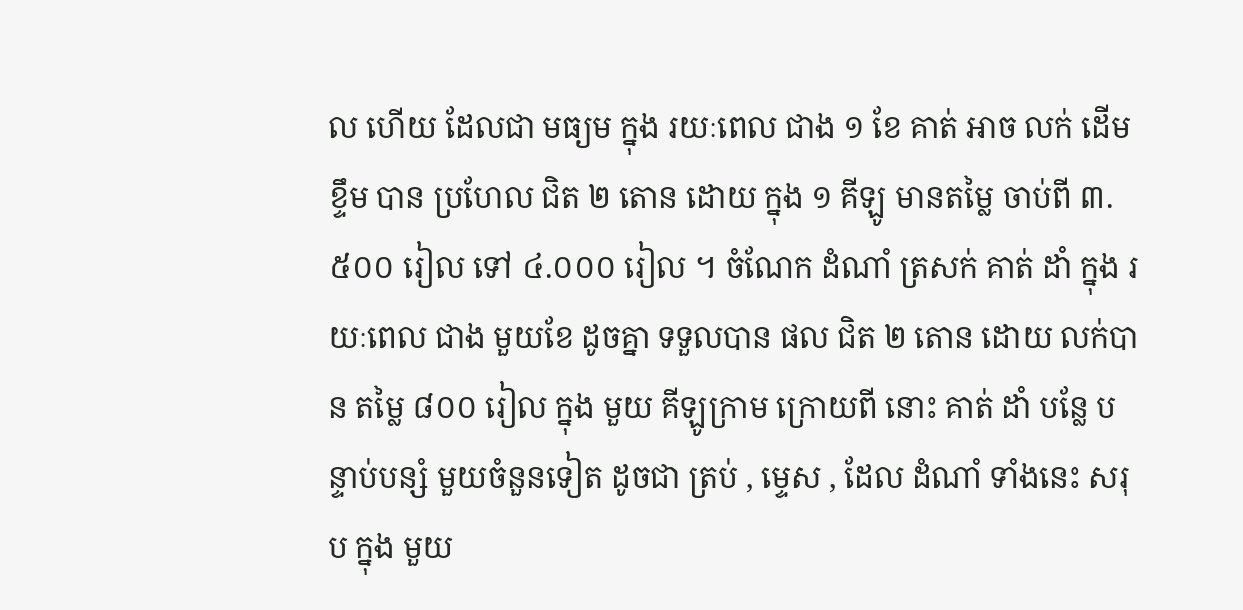ល ហើយ ដែលជា មធ្យម ក្នុង រយៈពេល ជាង ១ ខែ គាត់ អាច លក់ ដើម ខ្ទឹម បាន ប្រហែល ជិត ២ តោន ដោយ ក្នុង ១ គីឡូ មានតម្លៃ ចាប់ពី ៣.៥០០ រៀល ទៅ ៤.០០០ រៀល ។ ចំណែក ដំណាំ ត្រសក់ គាត់ ដាំ ក្នុង រយៈពេល ជាង មួយខែ ដូចគ្នា ទទួលបាន ផល ជិត ២ តោន ដោយ លក់បាន តម្លៃ ៨០០ រៀល ក្នុង មួយ គីឡូក្រាម ក្រោយពី នោះ គាត់ ដាំ បន្លែ បន្ទាប់បន្សំ មួយចំនួនទៀត ដូចជា ត្រប់ , ម្ទេស , ដែល ដំណាំ ទាំងនេះ សរុប ក្នុង មួយ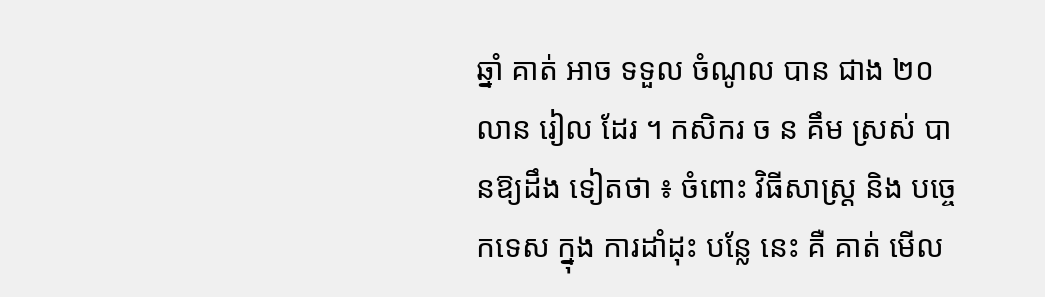ឆ្នាំ គាត់ អាច ទទួល ចំណូល បាន ជាង ២០ លាន រៀល ដែរ ។ កសិករ ច ន គឹម ស្រស់ បានឱ្យដឹង ទៀតថា ៖ ចំពោះ វិធីសាស្ត្រ និង បច្ចេកទេស ក្នុង ការដាំដុះ បន្លែ នេះ គឺ គាត់ មើល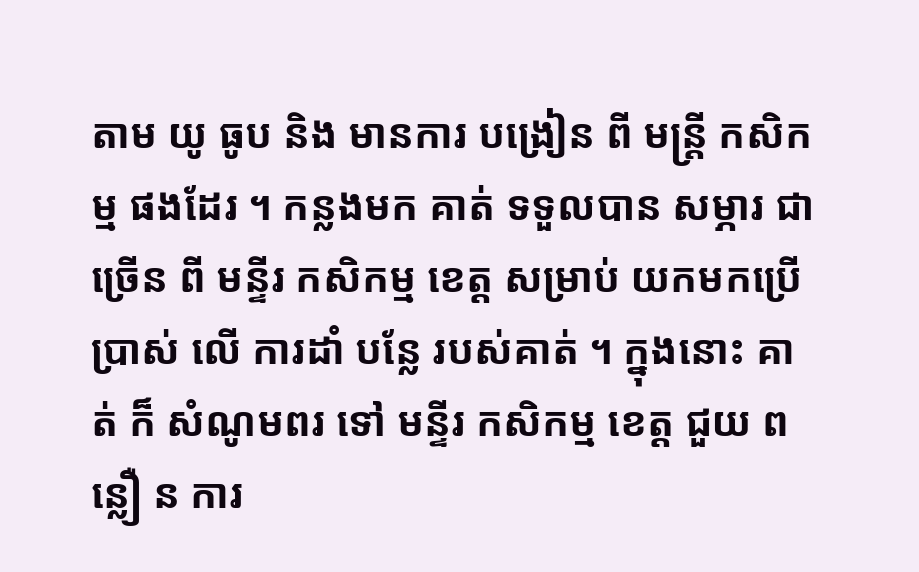តាម យូ ធូប និង មានការ បង្រៀន ពី មន្ត្រី កសិកម្ម ផងដែរ ។ កន្លងមក គាត់ ទទួលបាន សម្ភារ ជាច្រើន ពី មន្ទីរ កសិកម្ម ខេត្ត សម្រាប់ យកមកប្រើ ប្រាស់ លើ ការដាំ បន្លែ របស់គាត់ ។ ក្នុងនោះ គាត់ ក៏ សំណូមពរ ទៅ មន្ទីរ កសិកម្ម ខេត្ត ជួយ ព ន្លឿ ន ការ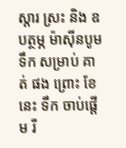ស្តារ ស្រះ និង ឧបត្ថម្ភ ម៉ាស៊ីនបូមទឹក សម្រាប់ គាត់ ផង ព្រោះ ខែ នេះ ទឹក ចាប់ផ្តើម រី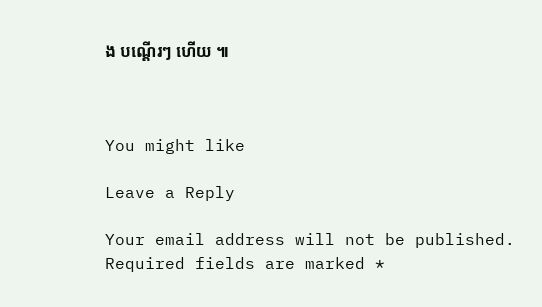ង បណ្តើរៗ ហើយ ៕



You might like

Leave a Reply

Your email address will not be published. Required fields are marked *